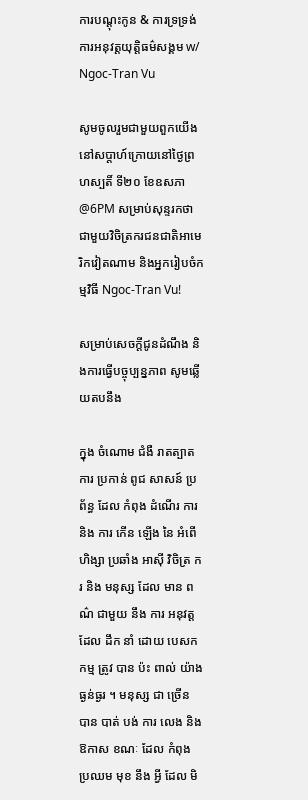ការបណ្តុះកូន & ការទ្រទ្រង់ការអនុវត្តយុត្តិធម៌សង្គម w/ Ngoc-Tran Vu

សូមចូលរួមជាមួយពួកយើងនៅសប្តាហ៍ក្រោយនៅថ្ងៃព្រហស្បតិ៍ ទី២០ ខែឧសភា @6PM សម្រាប់សុន្ទរកថាជាមួយវិចិត្រករជនជាតិអាមេរិកវៀតណាម និងអ្នករៀបចំកម្មវិធី Ngoc-Tran Vu!

សម្រាប់សេចក្តីជូនដំណឹង និងការធ្វើបច្ចុប្បន្នភាព សូមឆ្លើយតបនឹង

ក្នុង ចំណោម ជំងឺ រាតត្បាត ការ ប្រកាន់ ពូជ សាសន៍ ប្រព័ន្ធ ដែល កំពុង ដំណើរ ការ និង ការ កើន ឡើង នៃ អំពើ ហិង្សា ប្រឆាំង អាស៊ី វិចិត្រ ករ និង មនុស្ស ដែល មាន ពណ៌ ជាមួយ នឹង ការ អនុវត្ត ដែល ដឹក នាំ ដោយ បេសកកម្ម ត្រូវ បាន ប៉ះ ពាល់ យ៉ាង ធ្ងន់ធ្ងរ ។ មនុស្ស ជា ច្រើន បាន បាត់ បង់ ការ លេង និង ឱកាស ខណៈ ដែល កំពុង ប្រឈម មុខ នឹង អ្វី ដែល មិ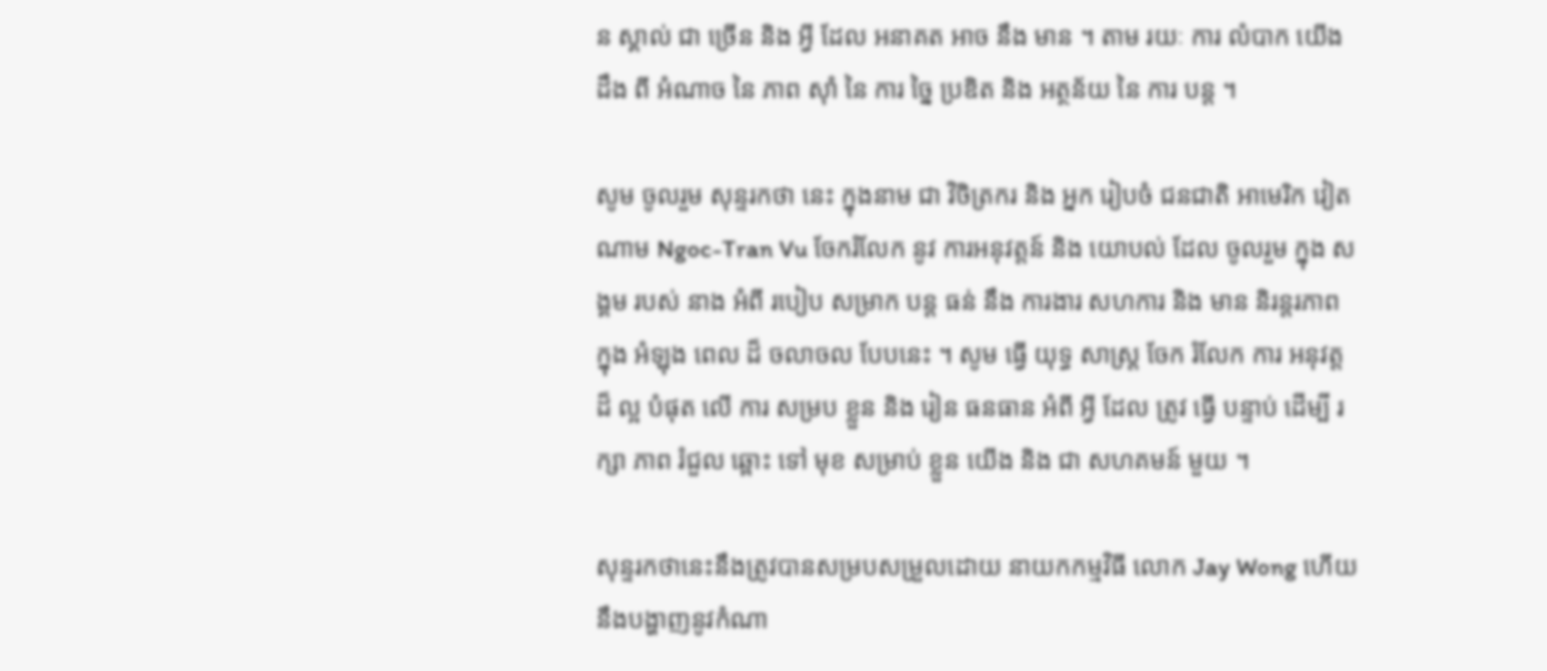ន ស្គាល់ ជា ច្រើន និង អ្វី ដែល អនាគត អាច នឹង មាន ។ តាម រយៈ ការ លំបាក យើង ដឹង ពី អំណាច នៃ ភាព ស៊ាំ នៃ ការ ច្នៃ ប្រឌិត និង អត្ថន័យ នៃ ការ បន្ត ។

សូម ចូលរួម សុន្ទរកថា នេះ ក្នុងនាម ជា វិចិត្រករ និង អ្នក រៀបចំ ជនជាតិ អាមេរិក វៀតណាម Ngoc-Tran Vu ចែករំលែក នូវ ការអនុវត្តន៍ និង យោបល់ ដែល ចូលរួម ក្នុង សង្គម របស់ នាង អំពី របៀប សម្រាក បន្ត ធន់ នឹង ការងារ សហការ និង មាន និរន្តរភាព ក្នុង អំឡុង ពេល ដ៏ ចលាចល បែបនេះ ។ សូម ធ្វើ យុទ្ធ សាស្ត្រ ចែក រំលែក ការ អនុវត្ត ដ៏ ល្អ បំផុត លើ ការ សម្រប ខ្លួន និង រៀន ធនធាន អំពី អ្វី ដែល ត្រូវ ធ្វើ បន្ទាប់ ដើម្បី រក្សា ភាព រំជួល ឆ្ពោះ ទៅ មុខ សម្រាប់ ខ្លួន យើង និង ជា សហគមន៍ មួយ ។

សុន្ទរកថានេះនឹងត្រូវបានសម្របសម្រួលដោយ នាយកកម្មវិធី លោក Jay Wong ហើយនឹងបង្ហាញនូវកំណា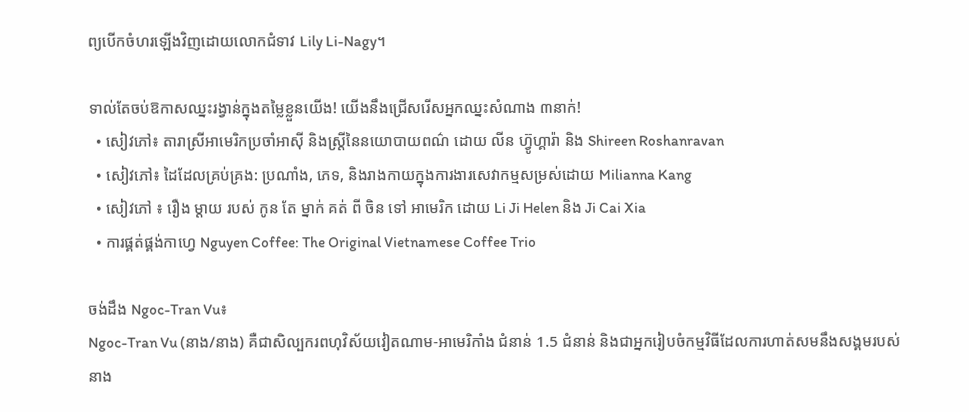ព្យបើកចំហរឡើងវិញដោយលោកជំទាវ Lily Li-Nagy។

ទាល់តែចប់ឱកាសឈ្នះរង្វាន់ក្នុងតម្លៃខ្លួនយើង! យើងនឹងជ្រើសរើសអ្នកឈ្នះសំណាង ៣នាក់!
  • សៀវភៅ៖ តារាស្រីអាមេរិកប្រចាំអាស៊ី និងស្ត្រីនៃនយោបាយពណ៌ ដោយ លីន ហ្វ៊ូហ្គារ៉ា និង Shireen Roshanravan
  • សៀវភៅ៖ ដៃដែលគ្រប់គ្រង: ប្រណាំង, ភេទ, និងរាងកាយក្នុងការងារសេវាកម្មសម្រស់ដោយ Milianna Kang
  • សៀវភៅ ៖ រឿង ម្តាយ របស់ កូន តែ ម្នាក់ គត់ ពី ចិន ទៅ អាមេរិក ដោយ Li Ji Helen និង Ji Cai Xia
  • ការផ្គត់ផ្គង់កាហ្វេ Nguyen Coffee: The Original Vietnamese Coffee Trio

ចង់ដឹង Ngoc-Tran Vu៖
Ngoc-Tran Vu (នាង/នាង) គឺជាសិល្បករពហុវិស័យវៀតណាម-អាមេរិកាំង ជំនាន់ 1.5 ជំនាន់ និងជាអ្នករៀបចំកម្មវិធីដែលការហាត់សមនឹងសង្គមរបស់នាង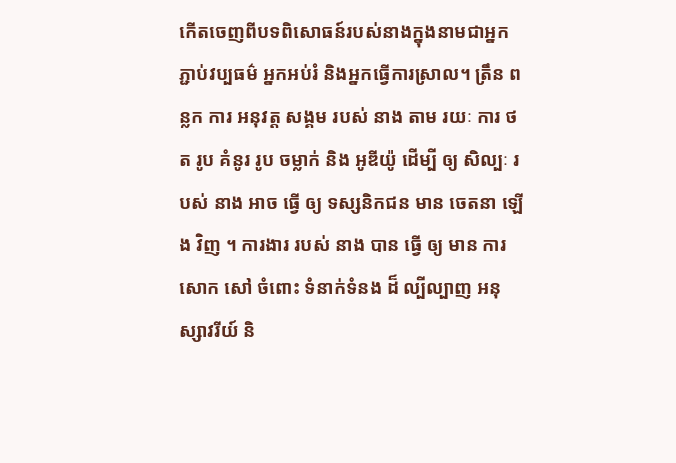កើតចេញពីបទពិសោធន៍របស់នាងក្នុងនាមជាអ្នកភ្ជាប់វប្បធម៌ អ្នកអប់រំ និងអ្នកធ្វើការស្រាល។ ត្រឹន ពន្លក ការ អនុវត្ត សង្គម របស់ នាង តាម រយៈ ការ ថត រូប គំនូរ រូប ចម្លាក់ និង អូឌីយ៉ូ ដើម្បី ឲ្យ សិល្បៈ របស់ នាង អាច ធ្វើ ឲ្យ ទស្សនិកជន មាន ចេតនា ឡើង វិញ ។ ការងារ របស់ នាង បាន ធ្វើ ឲ្យ មាន ការ សោក សៅ ចំពោះ ទំនាក់ទំនង ដ៏ ល្បីល្បាញ អនុស្សាវរីយ៍ និ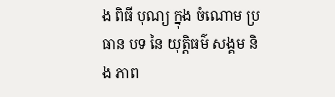ង ពិធី បុណ្យ ក្នុង ចំណោម ប្រធាន បទ នៃ យុត្តិធម៌ សង្គម និង ភាព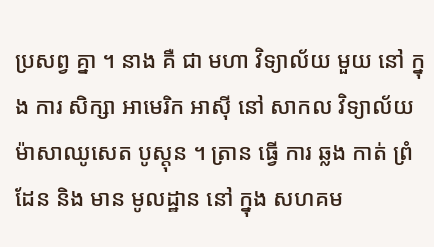ប្រសព្វ គ្នា ។ នាង គឺ ជា មហា វិទ្យាល័យ មួយ នៅ ក្នុង ការ សិក្សា អាមេរិក អាស៊ី នៅ សាកល វិទ្យាល័យ ម៉ាសាឈូសេត បូស្តុន ។ ត្រាន ធ្វើ ការ ឆ្លង កាត់ ព្រំ ដែន និង មាន មូលដ្ឋាន នៅ ក្នុង សហគម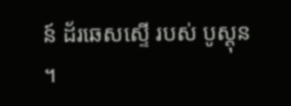ន៍ ដ័រឆេសស្ទើ របស់ បូស្តុន ។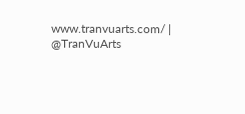www.tranvuarts.com/ | @TranVuArts